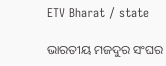ETV Bharat / state

ଭାରତୀୟ ମଜଦୁର ସଂଘର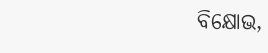ବିକ୍ଷୋଭ,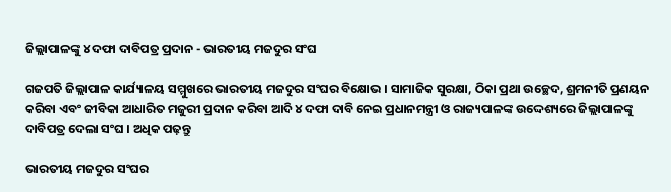ଜିଲ୍ଲାପାଳଙ୍କୁ ୪ ଦଫା ଦାବିପତ୍ର ପ୍ରଦାନ - ଭାରତୀୟ ମଜଦୁର ସଂଘ

ଗଜପତି ଜିଲ୍ଲାପାଳ କାର୍ଯ୍ୟାଳୟ ସମ୍ମୁଖରେ ଭାରତୀୟ ମଜଦୁର ସଂଘର ବିକ୍ଷୋଭ । ସାମାଜିକ ସୁରକ୍ଷା, ଠିକା ପ୍ରଥା ଉଚ୍ଛେଦ, ଶ୍ରମନୀତି ପ୍ରଣୟନ କରିବା ଏବଂ ଜୀବିକା ଆଧାରିତ ମଜୁରୀ ପ୍ରଦାନ କରିବା ଆଦି ୪ ଦଫା ଦାବି ନେଇ ପ୍ରଧାନମନ୍ତ୍ରୀ ଓ ରାଜ୍ୟପାଳଙ୍କ ଉଦ୍ଦେଶ୍ୟରେ ଜିଲ୍ଲାପାଳଙ୍କୁ ଦାବିପତ୍ର ଦେଲା ସଂଘ । ଅଧିକ ପଢ଼ନ୍ତୁ

ଭାରତୀୟ ମଜଦୁର ସଂଘର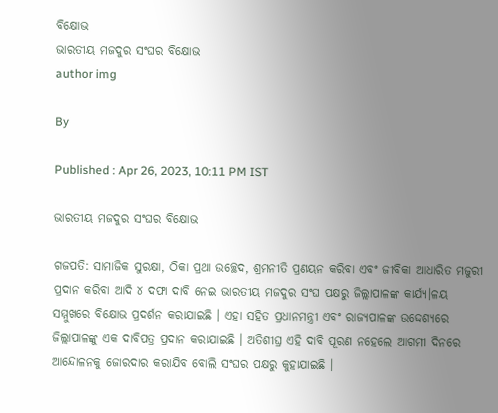ବିକ୍ଷୋଭ
ଭାରତୀୟ ମଜଦୁର ସଂଘର ବିକ୍ଷୋଭ
author img

By

Published : Apr 26, 2023, 10:11 PM IST

ଭାରତୀୟ ମଜଦୁର ସଂଘର ବିକ୍ଷୋଭ

ଗଜପତି: ସାମାଜିକ ସୁରକ୍ଷା, ଠିକା ପ୍ରଥା ଉଚ୍ଛେଦ, ଶ୍ରମନୀତି ପ୍ରଣୟନ କରିବା ଏବଂ ଜୀବିକା ଆଧାରିତ ମଜୁରୀ ପ୍ରଦାନ କରିବା ଆଦି ୪ ଦଫା ଦାବି ନେଇ ଭାରତୀୟ ମଜଦୁର ସଂଘ ପକ୍ଷରୁ ଜିଲ୍ଲାପାଳଙ୍କ କାର୍ଯ୍ୟ।ଳୟ ସମ୍ମୁଖରେ ବିକ୍ଷୋଭ ପ୍ରଦର୍ଶନ କରାଯାଇଛି । ଏହା ସହିତ ପ୍ରଧାନମନ୍ତ୍ରୀ ଏବଂ ରାଜ୍ୟପାଳଙ୍କ ଉଦ୍ଦେଶ୍ୟରେ ଜିଲ୍ଲାପାଳଙ୍କୁ ଏକ ଦାବିପତ୍ର ପ୍ରଦାନ କରାଯାଇଛି । ଅତିଶୀଘ୍ର ଏହି ଦାବି ପୂରଣ ନହେଲେ ଆଗମୀ ଦିନରେ ଆନ୍ଦୋଳନକୁ ଜୋରଦାର କରାଯିବ ବୋଲି ସଂଘର ପକ୍ଷରୁ କୁହାଯାଇଛି ।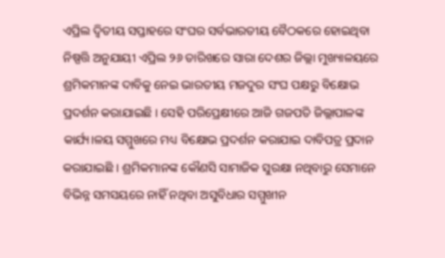ଏପ୍ରିଲ ଦ୍ବିତୀୟ ସପ୍ତାହରେ ସଂଘର ସର୍ବଭାରତୀୟ ବୈଠକରେ ହୋଇଥିବା ନିଷ୍ପତ୍ତି ଅନୁଯାୟୀ ଏପ୍ରିଲ ୨୬ ତାରିଖରେ ସାରା ଦେଶର ଜିଲ୍ଲା ମୁଖ୍ୟାଳୟରେ ଶ୍ରମିକମାନଙ୍କ ଦାବିକୁ ନେଇ ଭାରତୀୟ ମଜଦୁର ସଂଘ ପକ୍ଷରୁ ବିକ୍ଷୋଭ ପ୍ରଦର୍ଶନ କରାଯାଇଛି । ସେହି ପରିପ୍ରେକ୍ଷୀରେ ଆଜି ଗଜପତି ଜିଲ୍ଲାପାଳଙ୍କ କାର୍ଯ୍ୟ।ଳୟ ସମ୍ମୁଖରେ ମଧ୍ୟ ବିକ୍ଷୋଭ ପ୍ରଦର୍ଶନ କରାଯାଇ ଦାବିପତ୍ର ପ୍ରଦାନ କରାଯାଇଛି । ଶ୍ରମିକମାନଙ୍କ କୌଣସି ସାମାଜିକ ସୁରକ୍ଷା ନଥିବାରୁ ସେମାନେ ବିଭିନ୍ନ ସମସୟରେ ନାହିଁ ନଥିବା ଅସୁବିଧାର ସମ୍ମୁଖୀନ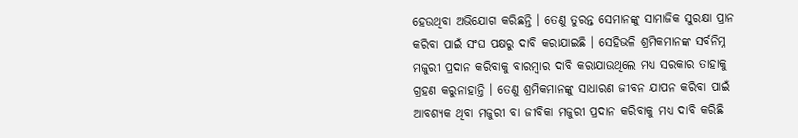ହେଉଥିବା ଅଭିଯୋଗ କରିଛନ୍ତି । ତେଣୁ ତୁରନ୍ତ ସେମାନଙ୍କୁ ସାମାଜିକ ସୁରକ୍ଷା ପ୍ରାନ କରିବା ପାଇଁ ସଂଘ ପକ୍ଷରୁ ଦାବି କରାଯାଇଛି । ସେହିଭଳି ଶ୍ରମିକମାନଙ୍କ ସର୍ବନିମ୍ନ ମଜୁରୀ ପ୍ରଦାନ କରିବାକୁ ବାରମ୍ବାର ଦାବି କରାଯାଉଥିଲେ ମଧ୍ୟ ସରକାର ତାହାକୁ ଗ୍ରହଣ କରୁନାହାନ୍ତି । ତେଣୁ ଶ୍ରମିକମାନଙ୍କୁ ସାଧାରଣ ଜୀବନ ଯାପନ କରିବା ପାଇଁ ଆବଶ୍ୟକ ଥିବା ମଜୁରୀ ବା ଜୀବିକା ମଜୁରୀ ପ୍ରଦାନ କରିବାକୁ ମଧ୍ୟ ଦାବି କରିଛି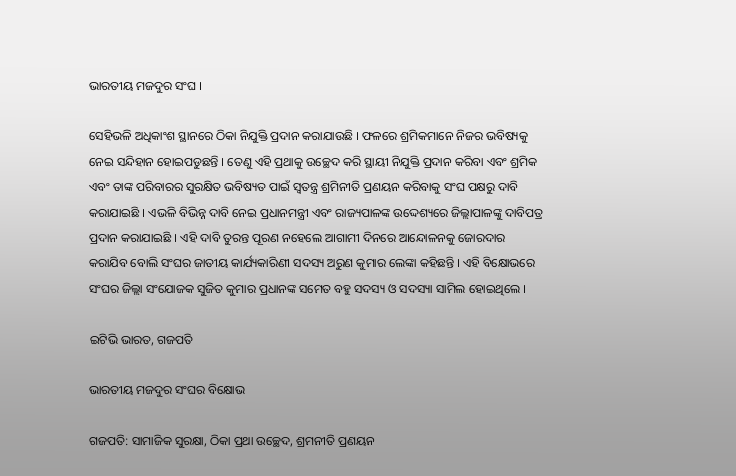ଭାରତୀୟ ମଜଦୁର ସଂଘ ।

ସେହିଭଳି ଅଧିକାଂଶ ସ୍ଥାନରେ ଠିକା ନିଯୁକ୍ତି ପ୍ରଦାନ କରାଯାଉଛି । ଫଳରେ ଶ୍ରମିକମାନେ ନିଜର ଭବିଷ୍ୟକୁ ନେଇ ସନ୍ଦିହାନ ହୋଇପଡୁଛନ୍ତି । ତେଣୁ ଏହି ପ୍ରଥାକୁ ଉଚ୍ଛେଦ କରି ସ୍ଥାୟୀ ନିଯୁକ୍ତି ପ୍ରଦାନ କରିବା ଏବଂ ଶ୍ରମିକ ଏବଂ ତାଙ୍କ ପରିବାରର ସୁରକ୍ଷିତ ଭବିଷ୍ୟତ ପାଇଁ ସ୍ବତନ୍ତ୍ର ଶ୍ରମିନୀତି ପ୍ରଣୟନ କରିବାକୁ ସଂଘ ପକ୍ଷରୁ ଦାବି କରାଯାଇଛି । ଏଭଳି ବିଭିନ୍ନ ଦାବି ନେଇ ପ୍ରଧାନମନ୍ତ୍ରୀ ଏବଂ ରାଜ୍ୟପାଳଙ୍କ ଉଦ୍ଦେଶ୍ୟରେ ଜିଲ୍ଲାପାଳଙ୍କୁ ଦାବିପତ୍ର ପ୍ରଦାନ କରାଯାଇଛି । ଏହି ଦାବି ତୁରନ୍ତ ପୂରଣ ନହେଲେ ଆଗାମୀ ଦିନରେ ଆନ୍ଦୋଳନକୁ ଜୋରଦାର କରାଯିବ ବୋଲି ସଂଘର ଜାତୀୟ କାର୍ଯ୍ୟକାରିଣୀ ସଦସ୍ୟ ଅରୁଣ କୁମାର ଲେଙ୍କା କହିଛନ୍ତି । ଏହି ବିକ୍ଷୋଭରେ ସଂଘର ଜିଲ୍ଲା ସଂଯୋଜକ ସୁଜିତ କୁମାର ପ୍ରଧାନଙ୍କ ସମେତ ବହୁ ସଦସ୍ୟ ଓ ସଦସ୍ୟା ସାମିଲ ହୋଇଥିଲେ ।

ଇଟିଭି ଭାରତ, ଗଜପତି

ଭାରତୀୟ ମଜଦୁର ସଂଘର ବିକ୍ଷୋଭ

ଗଜପତି: ସାମାଜିକ ସୁରକ୍ଷା, ଠିକା ପ୍ରଥା ଉଚ୍ଛେଦ, ଶ୍ରମନୀତି ପ୍ରଣୟନ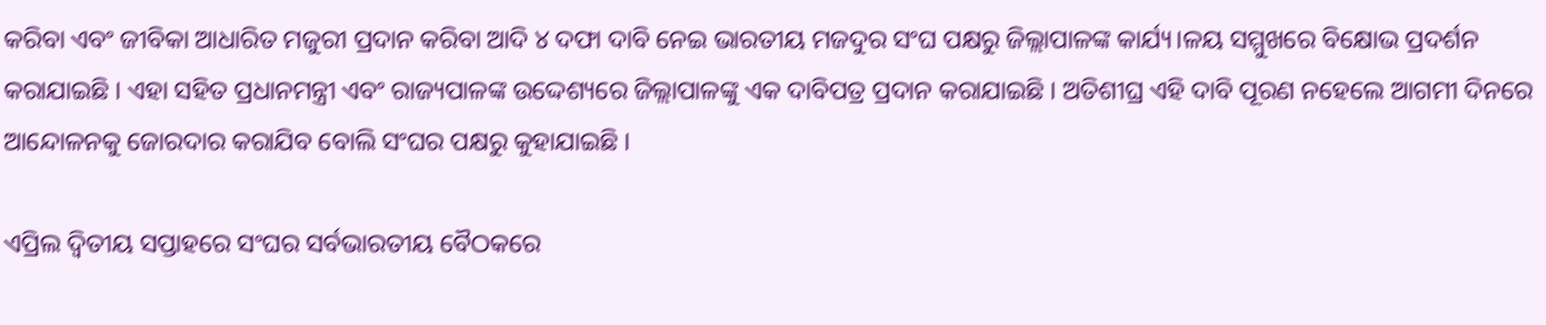କରିବା ଏବଂ ଜୀବିକା ଆଧାରିତ ମଜୁରୀ ପ୍ରଦାନ କରିବା ଆଦି ୪ ଦଫା ଦାବି ନେଇ ଭାରତୀୟ ମଜଦୁର ସଂଘ ପକ୍ଷରୁ ଜିଲ୍ଲାପାଳଙ୍କ କାର୍ଯ୍ୟ।ଳୟ ସମ୍ମୁଖରେ ବିକ୍ଷୋଭ ପ୍ରଦର୍ଶନ କରାଯାଇଛି । ଏହା ସହିତ ପ୍ରଧାନମନ୍ତ୍ରୀ ଏବଂ ରାଜ୍ୟପାଳଙ୍କ ଉଦ୍ଦେଶ୍ୟରେ ଜିଲ୍ଲାପାଳଙ୍କୁ ଏକ ଦାବିପତ୍ର ପ୍ରଦାନ କରାଯାଇଛି । ଅତିଶୀଘ୍ର ଏହି ଦାବି ପୂରଣ ନହେଲେ ଆଗମୀ ଦିନରେ ଆନ୍ଦୋଳନକୁ ଜୋରଦାର କରାଯିବ ବୋଲି ସଂଘର ପକ୍ଷରୁ କୁହାଯାଇଛି ।

ଏପ୍ରିଲ ଦ୍ବିତୀୟ ସପ୍ତାହରେ ସଂଘର ସର୍ବଭାରତୀୟ ବୈଠକରେ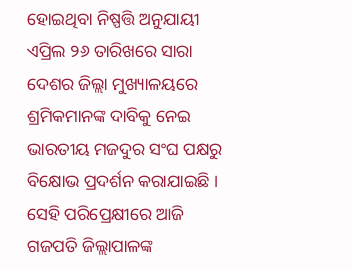ହୋଇଥିବା ନିଷ୍ପତ୍ତି ଅନୁଯାୟୀ ଏପ୍ରିଲ ୨୬ ତାରିଖରେ ସାରା ଦେଶର ଜିଲ୍ଲା ମୁଖ୍ୟାଳୟରେ ଶ୍ରମିକମାନଙ୍କ ଦାବିକୁ ନେଇ ଭାରତୀୟ ମଜଦୁର ସଂଘ ପକ୍ଷରୁ ବିକ୍ଷୋଭ ପ୍ରଦର୍ଶନ କରାଯାଇଛି । ସେହି ପରିପ୍ରେକ୍ଷୀରେ ଆଜି ଗଜପତି ଜିଲ୍ଲାପାଳଙ୍କ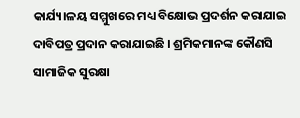କାର୍ଯ୍ୟ।ଳୟ ସମ୍ମୁଖରେ ମଧ୍ୟ ବିକ୍ଷୋଭ ପ୍ରଦର୍ଶନ କରାଯାଇ ଦାବିପତ୍ର ପ୍ରଦାନ କରାଯାଇଛି । ଶ୍ରମିକମାନଙ୍କ କୌଣସି ସାମାଜିକ ସୁରକ୍ଷା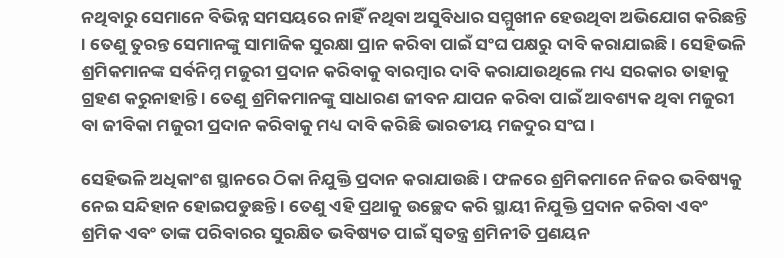ନଥିବାରୁ ସେମାନେ ବିଭିନ୍ନ ସମସୟରେ ନାହିଁ ନଥିବା ଅସୁବିଧାର ସମ୍ମୁଖୀନ ହେଉଥିବା ଅଭିଯୋଗ କରିଛନ୍ତି । ତେଣୁ ତୁରନ୍ତ ସେମାନଙ୍କୁ ସାମାଜିକ ସୁରକ୍ଷା ପ୍ରାନ କରିବା ପାଇଁ ସଂଘ ପକ୍ଷରୁ ଦାବି କରାଯାଇଛି । ସେହିଭଳି ଶ୍ରମିକମାନଙ୍କ ସର୍ବନିମ୍ନ ମଜୁରୀ ପ୍ରଦାନ କରିବାକୁ ବାରମ୍ବାର ଦାବି କରାଯାଉଥିଲେ ମଧ୍ୟ ସରକାର ତାହାକୁ ଗ୍ରହଣ କରୁନାହାନ୍ତି । ତେଣୁ ଶ୍ରମିକମାନଙ୍କୁ ସାଧାରଣ ଜୀବନ ଯାପନ କରିବା ପାଇଁ ଆବଶ୍ୟକ ଥିବା ମଜୁରୀ ବା ଜୀବିକା ମଜୁରୀ ପ୍ରଦାନ କରିବାକୁ ମଧ୍ୟ ଦାବି କରିଛି ଭାରତୀୟ ମଜଦୁର ସଂଘ ।

ସେହିଭଳି ଅଧିକାଂଶ ସ୍ଥାନରେ ଠିକା ନିଯୁକ୍ତି ପ୍ରଦାନ କରାଯାଉଛି । ଫଳରେ ଶ୍ରମିକମାନେ ନିଜର ଭବିଷ୍ୟକୁ ନେଇ ସନ୍ଦିହାନ ହୋଇପଡୁଛନ୍ତି । ତେଣୁ ଏହି ପ୍ରଥାକୁ ଉଚ୍ଛେଦ କରି ସ୍ଥାୟୀ ନିଯୁକ୍ତି ପ୍ରଦାନ କରିବା ଏବଂ ଶ୍ରମିକ ଏବଂ ତାଙ୍କ ପରିବାରର ସୁରକ୍ଷିତ ଭବିଷ୍ୟତ ପାଇଁ ସ୍ବତନ୍ତ୍ର ଶ୍ରମିନୀତି ପ୍ରଣୟନ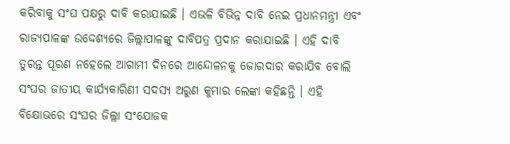କରିବାକୁ ସଂଘ ପକ୍ଷରୁ ଦାବି କରାଯାଇଛି । ଏଭଳି ବିଭିନ୍ନ ଦାବି ନେଇ ପ୍ରଧାନମନ୍ତ୍ରୀ ଏବଂ ରାଜ୍ୟପାଳଙ୍କ ଉଦ୍ଦେଶ୍ୟରେ ଜିଲ୍ଲାପାଳଙ୍କୁ ଦାବିପତ୍ର ପ୍ରଦାନ କରାଯାଇଛି । ଏହି ଦାବି ତୁରନ୍ତ ପୂରଣ ନହେଲେ ଆଗାମୀ ଦିନରେ ଆନ୍ଦୋଳନକୁ ଜୋରଦାର କରାଯିବ ବୋଲି ସଂଘର ଜାତୀୟ କାର୍ଯ୍ୟକାରିଣୀ ସଦସ୍ୟ ଅରୁଣ କୁମାର ଲେଙ୍କା କହିଛନ୍ତି । ଏହି ବିକ୍ଷୋଭରେ ସଂଘର ଜିଲ୍ଲା ସଂଯୋଜକ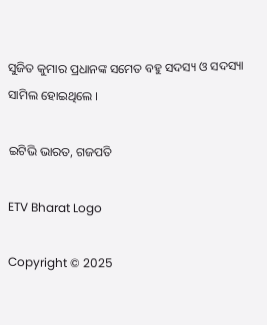ସୁଜିତ କୁମାର ପ୍ରଧାନଙ୍କ ସମେତ ବହୁ ସଦସ୍ୟ ଓ ସଦସ୍ୟା ସାମିଲ ହୋଇଥିଲେ ।

ଇଟିଭି ଭାରତ, ଗଜପତି

ETV Bharat Logo

Copyright © 2025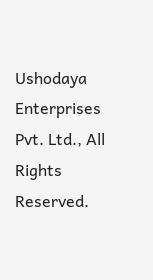Ushodaya Enterprises Pvt. Ltd., All Rights Reserved.